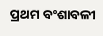ପ୍ରଥମ ବଂଶାବଳୀ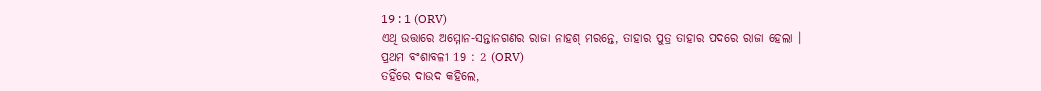19 : 1 (ORV)
ଏଥି ଉତ୍ତାରେ ଅମ୍ମୋନ-ସନ୍ତାନଗଣର ରାଜା ନାହଶ୍ ମରନ୍ତେ, ତାହାର ପୁତ୍ର ତାହାର ପଦରେ ରାଜା ହେଲା ।
ପ୍ରଥମ ବଂଶାବଳୀ 19 : 2 (ORV)
ତହିଁରେ ଦାଉଦ କହିଲେ,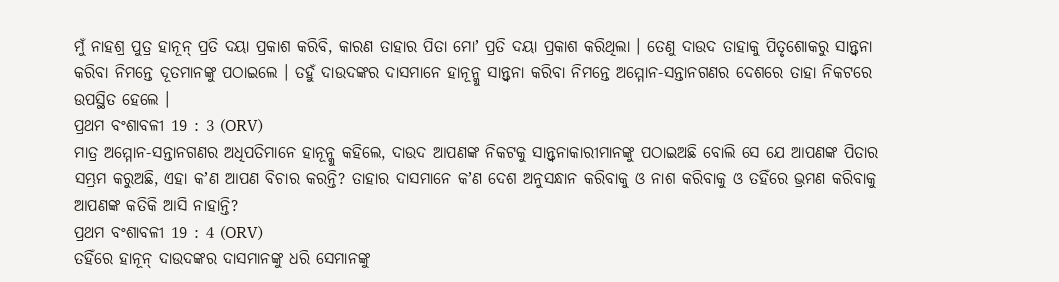ମୁଁ ନାହଶ୍ର ପୁତ୍ର ହାନୂନ୍ ପ୍ରତି ଦୟା ପ୍ରକାଶ କରିବି, କାରଣ ତାହାର ପିତା ମୋʼ ପ୍ରତି ଦୟା ପ୍ରକାଶ କରିଥିଲା । ତେଣୁ ଦାଉଦ ତାହାକୁ ପିତୃଶୋକରୁ ସାନ୍ତ୍ଵନା କରିବା ନିମନ୍ତେ ଦୂତମାନଙ୍କୁ ପଠାଇଲେ । ତହୁଁ ଦାଉଦଙ୍କର ଦାସମାନେ ହାନୂନ୍କୁ ସାନ୍ତ୍ଵନା କରିବା ନିମନ୍ତେ ଅମ୍ମୋନ-ସନ୍ତାନଗଣର ଦେଶରେ ତାହା ନିକଟରେ ଉପସ୍ଥିତ ହେଲେ ।
ପ୍ରଥମ ବଂଶାବଳୀ 19 : 3 (ORV)
ମାତ୍ର ଅମ୍ମୋନ-ସନ୍ତାନଗଣର ଅଧିପତିମାନେ ହାନୂନ୍କୁ କହିଲେ, ଦାଉଦ ଆପଣଙ୍କ ନିକଟକୁ ସାନ୍ତ୍ଵନାକାରୀମାନଙ୍କୁ ପଠାଇଅଛି ବୋଲି ସେ ଯେ ଆପଣଙ୍କ ପିତାର ସମ୍ଭ୍ରମ କରୁଅଛି, ଏହା କʼଣ ଆପଣ ବିଚାର କରନ୍ତି? ତାହାର ଦାସମାନେ କʼଣ ଦେଶ ଅନୁସନ୍ଧାନ କରିବାକୁ ଓ ନାଶ କରିବାକୁ ଓ ତହିଁରେ ଭ୍ରମଣ କରିବାକୁ ଆପଣଙ୍କ କତିକି ଆସି ନାହାନ୍ତି?
ପ୍ରଥମ ବଂଶାବଳୀ 19 : 4 (ORV)
ତହିଁରେ ହାନୂନ୍ ଦାଉଦଙ୍କର ଦାସମାନଙ୍କୁ ଧରି ସେମାନଙ୍କୁ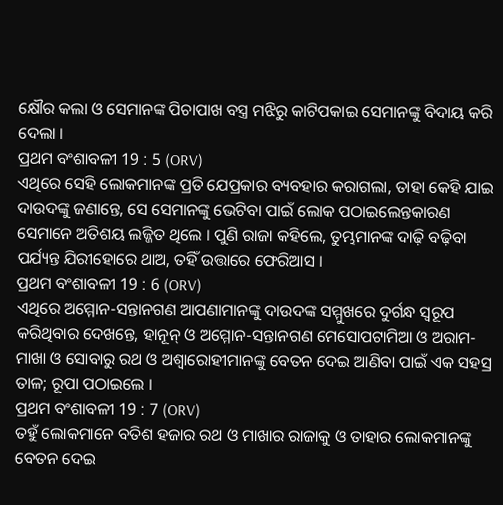କ୍ଷୌର କଲା ଓ ସେମାନଙ୍କ ପିଚାପାଖ ବସ୍ତ୍ର ମଝିରୁ କାଟିପକାଇ ସେମାନଙ୍କୁ ବିଦାୟ କରି ଦେଲା ।
ପ୍ରଥମ ବଂଶାବଳୀ 19 : 5 (ORV)
ଏଥିରେ ସେହି ଲୋକମାନଙ୍କ ପ୍ରତି ଯେପ୍ରକାର ବ୍ୟବହାର କରାଗଲା, ତାହା କେହି ଯାଇ ଦାଉଦଙ୍କୁ ଜଣାନ୍ତେ, ସେ ସେମାନଙ୍କୁ ଭେଟିବା ପାଇଁ ଲୋକ ପଠାଇଲେନ୍ତକାରଣ ସେମାନେ ଅତିଶୟ ଲଜ୍ଜିତ ଥିଲେ । ପୁଣି ରାଜା କହିଲେ, ତୁମ୍ଭମାନଙ୍କ ଦାଢ଼ି ବଢ଼ିବା ପର୍ଯ୍ୟନ୍ତ ଯିରୀହୋରେ ଥାଅ, ତହିଁ ଉତ୍ତାରେ ଫେରିଆସ ।
ପ୍ରଥମ ବଂଶାବଳୀ 19 : 6 (ORV)
ଏଥିରେ ଅମ୍ମୋନ-ସନ୍ତାନଗଣ ଆପଣାମାନଙ୍କୁ ଦାଉଦଙ୍କ ସମ୍ମୁଖରେ ଦୁର୍ଗନ୍ଧ ସ୍ଵରୂପ କରିଥିବାର ଦେଖନ୍ତେ, ହାନୂନ୍ ଓ ଅମ୍ମୋନ-ସନ୍ତାନଗଣ ମେସୋପଟାମିଆ ଓ ଅରାମ-ମାଖା ଓ ସୋବାରୁ ରଥ ଓ ଅଶ୍ଵାରୋହୀମାନଙ୍କୁ ବେତନ ଦେଇ ଆଣିବା ପାଇଁ ଏକ ସହସ୍ର ତାଳ; ରୂପା ପଠାଇଲେ ।
ପ୍ରଥମ ବଂଶାବଳୀ 19 : 7 (ORV)
ତହୁଁ ଲୋକମାନେ ବତିଶ ହଜାର ରଥ ଓ ମାଖାର ରାଜାକୁ ଓ ତାହାର ଲୋକମାନଙ୍କୁ ବେତନ ଦେଇ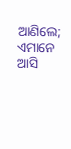ଆଣିଲେ; ଏମାନେ ଆସି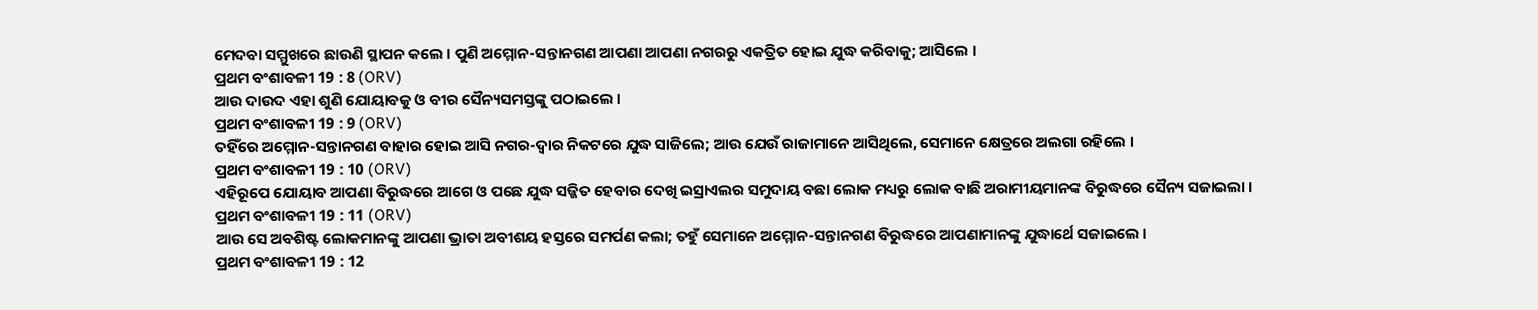ମେଦବା ସମ୍ମୁଖରେ ଛାଉଣି ସ୍ଥାପନ କଲେ । ପୁଣି ଅମ୍ମୋନ-ସନ୍ତାନଗଣ ଆପଣା ଆପଣା ନଗରରୁ ଏକତ୍ରିତ ହୋଇ ଯୁଦ୍ଧ କରିବାକୁ; ଆସିଲେ ।
ପ୍ରଥମ ବଂଶାବଳୀ 19 : 8 (ORV)
ଆଉ ଦାଉଦ ଏହା ଶୁଣି ଯୋୟାବକୁ ଓ ବୀର ସୈନ୍ୟସମସ୍ତଙ୍କୁ ପଠାଇଲେ ।
ପ୍ରଥମ ବଂଶାବଳୀ 19 : 9 (ORV)
ତହିଁରେ ଅମ୍ମୋନ-ସନ୍ତାନଗଣ ବାହାର ହୋଇ ଆସି ନଗର-ଦ୍ଵାର ନିକଟରେ ଯୁଦ୍ଧ ସାଜିଲେ; ଆଉ ଯେଉଁ ରାଜାମାନେ ଆସିଥିଲେ, ସେମାନେ କ୍ଷେତ୍ରରେ ଅଲଗା ରହିଲେ ।
ପ୍ରଥମ ବଂଶାବଳୀ 19 : 10 (ORV)
ଏହିରୂପେ ଯୋୟାବ ଆପଣା ବିରୁଦ୍ଧରେ ଆଗେ ଓ ପଛେ ଯୁଦ୍ଧ ସଜ୍ଜିତ ହେବାର ଦେଖି ଇସ୍ରାଏଲର ସମୁଦାୟ ବଛା ଲୋକ ମଧ୍ୟରୁ ଲୋକ ବାଛି ଅରାମୀୟମାନଙ୍କ ବିରୁଦ୍ଧରେ ସୈନ୍ୟ ସଜାଇଲା ।
ପ୍ରଥମ ବଂଶାବଳୀ 19 : 11 (ORV)
ଆଉ ସେ ଅବଶିଷ୍ଟ ଲୋକମାନଙ୍କୁ ଆପଣା ଭ୍ରାତା ଅବୀଶୟ ହସ୍ତରେ ସମର୍ପଣ କଲା; ତହୁଁ ସେମାନେ ଅମ୍ମୋନ-ସନ୍ତାନଗଣ ବିରୁଦ୍ଧରେ ଆପଣାମାନଙ୍କୁ ଯୁଦ୍ଧାର୍ଥେ ସଜାଇଲେ ।
ପ୍ରଥମ ବଂଶାବଳୀ 19 : 12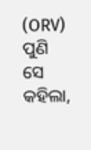(ORV)
ପୁଣି ସେ କହିଲା,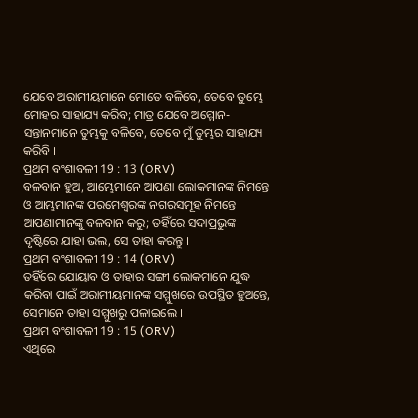ଯେବେ ଅରାମୀୟମାନେ ମୋତେ ବଳିବେ, ତେବେ ତୁମ୍ଭେ ମୋହର ସାହାଯ୍ୟ କରିବ; ମାତ୍ର ଯେବେ ଅମ୍ମୋନ-ସନ୍ତାନମାନେ ତୁମ୍ଭକୁ ବଳିବେ, ତେବେ ମୁଁ ତୁମ୍ଭର ସାହାଯ୍ୟ କରିବି ।
ପ୍ରଥମ ବଂଶାବଳୀ 19 : 13 (ORV)
ବଳବାନ ହୁଅ, ଆମ୍ଭେମାନେ ଆପଣା ଲୋକମାନଙ୍କ ନିମନ୍ତେ ଓ ଆମ୍ଭମାନଙ୍କ ପରମେଶ୍ଵରଙ୍କ ନଗରସମୂହ ନିମନ୍ତେ ଆପଣାମାନଙ୍କୁ ବଳବାନ କରୁ; ତହିଁରେ ସଦାପ୍ରଭୁଙ୍କ ଦୃଷ୍ଟିରେ ଯାହା ଭଲ, ସେ ତାହା କରନ୍ତୁ ।
ପ୍ରଥମ ବଂଶାବଳୀ 19 : 14 (ORV)
ତହିଁରେ ଯୋୟାବ ଓ ତାହାର ସଙ୍ଗୀ ଲୋକମାନେ ଯୁଦ୍ଧ କରିବା ପାଇଁ ଅରାମୀୟମାନଙ୍କ ସମ୍ମୁଖରେ ଉପସ୍ଥିତ ହୁଅନ୍ତେ, ସେମାନେ ତାହା ସମ୍ମୁଖରୁ ପଳାଇଲେ ।
ପ୍ରଥମ ବଂଶାବଳୀ 19 : 15 (ORV)
ଏଥିରେ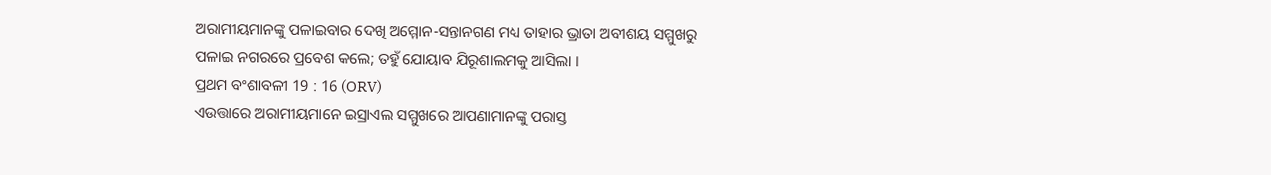ଅରାମୀୟମାନଙ୍କୁ ପଳାଇବାର ଦେଖି ଅମ୍ମୋନ-ସନ୍ତାନଗଣ ମଧ୍ୟ ତାହାର ଭ୍ରାତା ଅବୀଶୟ ସମ୍ମୁଖରୁ ପଳାଇ ନଗରରେ ପ୍ରବେଶ କଲେ; ତହୁଁ ଯୋୟାବ ଯିରୂଶାଲମକୁ ଆସିଲା ।
ପ୍ରଥମ ବଂଶାବଳୀ 19 : 16 (ORV)
ଏଉତ୍ତାରେ ଅରାମୀୟମାନେ ଇସ୍ରାଏଲ ସମ୍ମୁଖରେ ଆପଣାମାନଙ୍କୁ ପରାସ୍ତ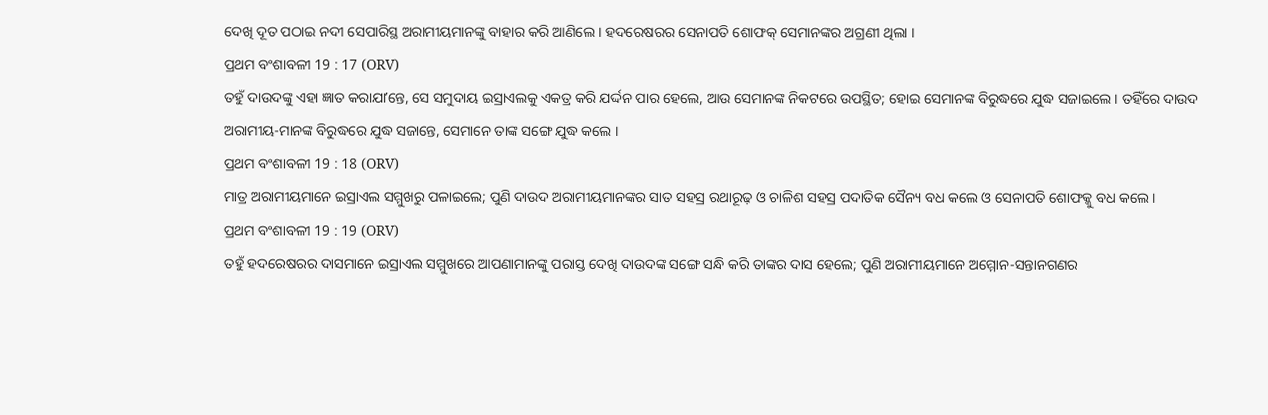ଦେଖି ଦୂତ ପଠାଇ ନଦୀ ସେପାରିସ୍ଥ ଅରାମୀୟମାନଙ୍କୁ ବାହାର କରି ଆଣିଲେ । ହଦରେଷରର ସେନାପତି ଶୋଫକ୍ ସେମାନଙ୍କର ଅଗ୍ରଣୀ ଥିଲା ।
ପ୍ରଥମ ବଂଶାବଳୀ 19 : 17 (ORV)
ତହୁଁ ଦାଉଦଙ୍କୁ ଏହା ଜ୍ଞାତ କରାଯାʼନ୍ତେ, ସେ ସମୁଦାୟ ଇସ୍ରାଏଲକୁ ଏକତ୍ର କରି ଯର୍ଦ୍ଦନ ପାର ହେଲେ, ଆଉ ସେମାନଙ୍କ ନିକଟରେ ଉପସ୍ଥିତ; ହୋଇ ସେମାନଙ୍କ ବିରୁଦ୍ଧରେ ଯୁଦ୍ଧ ସଜାଇଲେ । ତହିଁରେ ଦାଉଦ ଅରାମୀୟ-ମାନଙ୍କ ବିରୁଦ୍ଧରେ ଯୁଦ୍ଧ ସଜାନ୍ତେ, ସେମାନେ ତାଙ୍କ ସଙ୍ଗେ ଯୁଦ୍ଧ କଲେ ।
ପ୍ରଥମ ବଂଶାବଳୀ 19 : 18 (ORV)
ମାତ୍ର ଅରାମୀୟମାନେ ଇସ୍ରାଏଲ ସମ୍ମୁଖରୁ ପଳାଇଲେ; ପୁଣି ଦାଉଦ ଅରାମୀୟମାନଙ୍କର ସାତ ସହସ୍ର ରଥାରୂଢ଼ ଓ ଚାଳିଶ ସହସ୍ର ପଦାତିକ ସୈନ୍ୟ ବଧ କଲେ ଓ ସେନାପତି ଶୋଫକ୍କୁ ବଧ କଲେ ।
ପ୍ରଥମ ବଂଶାବଳୀ 19 : 19 (ORV)
ତହୁଁ ହଦରେଷରର ଦାସମାନେ ଇସ୍ରାଏଲ ସମ୍ମୁଖରେ ଆପଣାମାନଙ୍କୁ ପରାସ୍ତ ଦେଖି ଦାଉଦଙ୍କ ସଙ୍ଗେ ସନ୍ଧି କରି ତାଙ୍କର ଦାସ ହେଲେ; ପୁଣି ଅରାମୀୟମାନେ ଅମ୍ମୋନ-ସନ୍ତାନଗଣର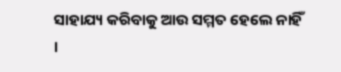ସାହାଯ୍ୟ କରିବାକୁ ଆଉ ସମ୍ମତ ହେଲେ ନାହିଁ ।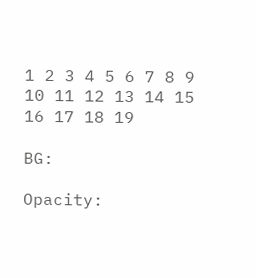1 2 3 4 5 6 7 8 9 10 11 12 13 14 15 16 17 18 19

BG:

Opacity: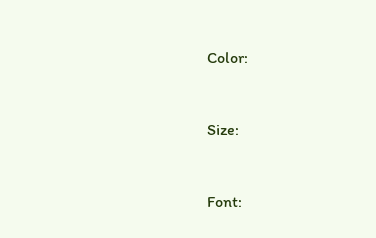Color:


Size:


Font: